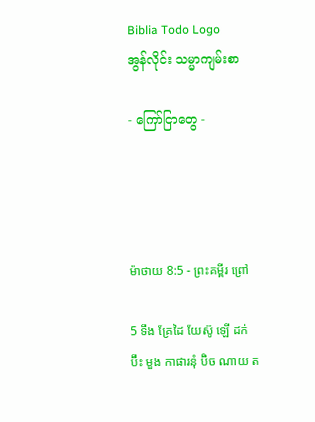Biblia Todo Logo
အွန်လိုင်း သမ္မာကျမ်းစာ

- ကြော်ငြာတွေ -




ម៉ាថាយ 8:5 - ព្រះគម្ពីរ ព្រៅ

5 ទឹង គ្រែដៃ យែស៊ូ ឡើ ដក់ ប៊ឹះ មួង កាផារនុំ ប៊ិច ណាយ ត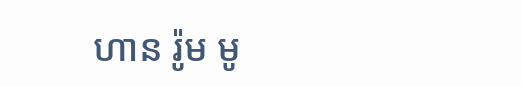ហាន រ៉ូម មូ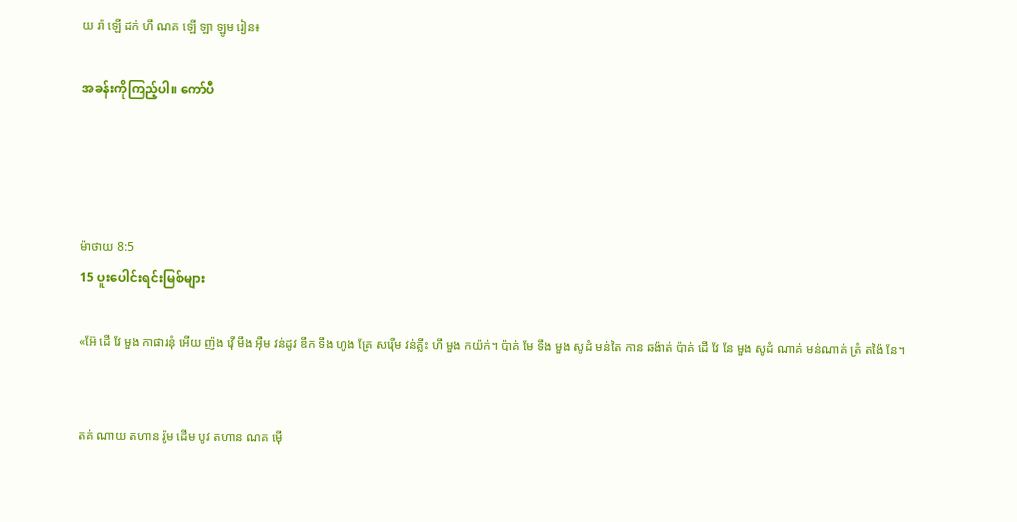យ រ៉ា ឡើ ដក់ ហឹ ណគ ឡើ ឡា ឡូម រៀន៖

အခန်းကိုကြည့်ပါ။ ကော်ပီ




ម៉ាថាយ 8:5
15 ပူးပေါင်းရင်းမြစ်များ

«អ៊ែ ដើ វែ មួង កាផារនុំ អើយ ញ៉ង វ៉ើ មឹង អ៊ឺម វន់ដូវ ឌឹក ទឹង ហូង គ្រែ សរ៉ើម វន់គ្លីះ ហឹ មួង កយ៉ក់។ ប៉ាគ់ មែ ទឹង មួង សូដំ មន់តៃ កាន ឆង៉ាត់ ប៉ាគ់ ដើ វែ នែ មួង សូដំ ណាគ់ មន់ណាគ់ ត្រំ តង៉ៃ នែ។


តគ់ ណាយ តហាន រ៉ូម ដើម បូវ តហាន ណគ ម៉ើ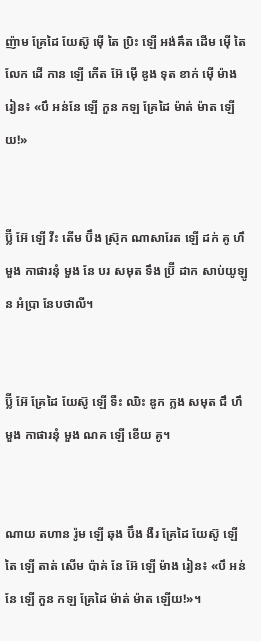ញ៉ាម គ្រែដៃ យែស៊ូ ម៉ើ តៃ ប្រិះ ឡើ អង់ឝឹត ដើម ម៉ើ តៃ លែក ដើ កាន ឡើ កើត អ៊ែ ម៉ើ ឌូង ទុត ខាក់ ម៉ើ ម៉ាង រៀន៖ «បឹ អន់នែ ឡើ កួន កឡ គ្រែដៃ ម៉ាត់ ម៉ាត ឡើយ!»


ប៊្លី អ៊ែ ឡើ វីះ តើម ប៊ឹង ស្រ៊ុក ណាសារែត ឡើ ដក់ គូ ហឹ មួង កាផារនុំ មួង នែ បរ សមុត ទឹង ប៊្រី ដាក សាប់យូឡូន អំប្រា នែបថាលី។


ប៊្លី អ៊ែ គ្រែដៃ យែស៊ូ ឡើ ទឺះ ឈិះ ឌូក ក្លង សមុត ជឹ ហឹ មួង កាផារនុំ មួង ណគ ឡើ ខើយ គូ។


ណាយ តហាន រ៉ូម ឡើ ឆុង ប៊ឹង ងឺរ គ្រែដៃ យែស៊ូ ឡើ តៃ ឡើ តាត់ សើម ប៉ាគ់ នែ អ៊ែ ឡើ ម៉ាង រៀន៖ «បឹ អន់នែ ឡើ កួន កឡ គ្រែដៃ ម៉ាត់ ម៉ាត ឡើយ!»។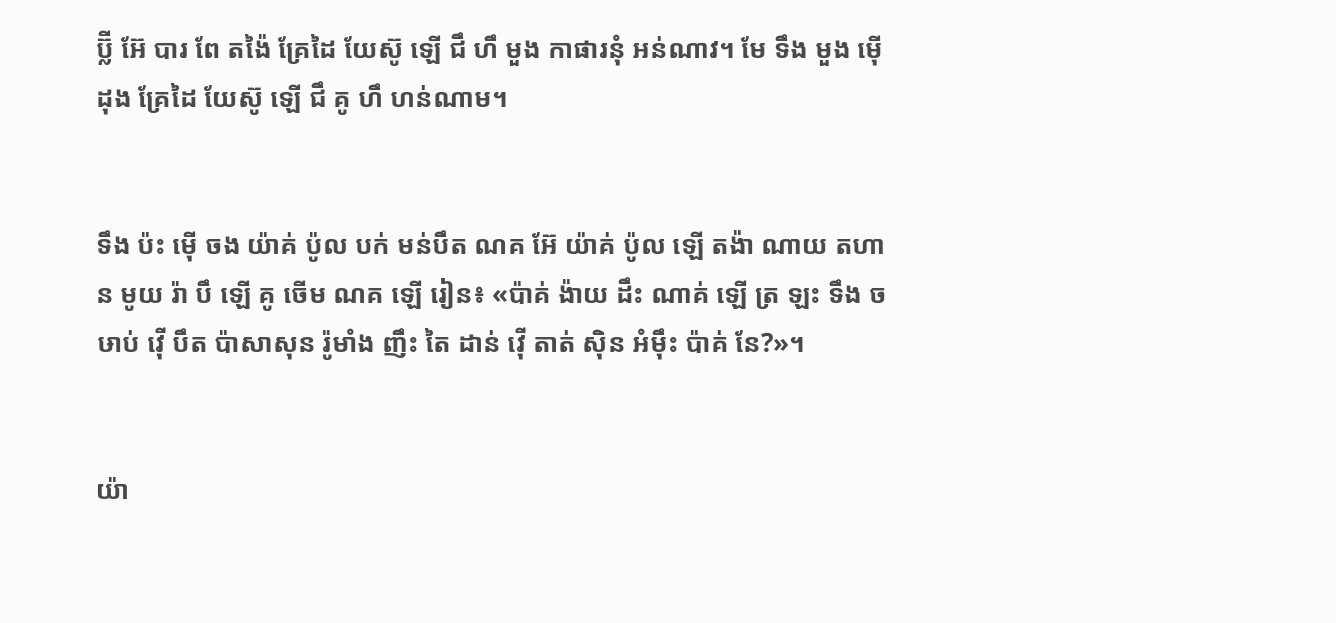ប៊្លី អ៊ែ បារ ពែ តង៉ៃ គ្រែដៃ យែស៊ូ ឡើ ជឹ ហឹ មួង កាផារនុំ អន់ណាវ។ មែ ទឹង មួង ម៉ើ ដុង គ្រែដៃ យែស៊ូ ឡើ ជឹ គូ ហឹ ហន់ណាម។


ទឹង ប៉ះ ម៉ើ ចង យ៉ាគ់ ប៉ូល បក់ មន់បឹត ណគ អ៊ែ យ៉ាគ់ ប៉ូល ឡើ តង៉ា ណាយ តហាន មូយ រ៉ា បឹ ឡើ គូ ចើម ណគ ឡើ រៀន៖ «ប៉ាគ់ ង៉ាយ ដឹះ ណាគ់ ឡើ ត្រ ឡះ ទឹង ចឞាប់ វ៉ើ បឹត ប៉ាសាសុន រ៉ូមាំង ញឹះ តៃ ដាន់ វ៉ើ តាត់ ស៊ិន អំម៉ឹះ ប៉ាគ់ នែ?»។


យ៉ា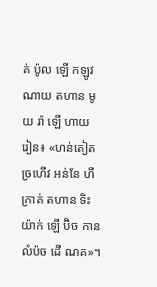គ់ ប៉ូល ឡើ កឡូវ ណាយ តហាន មូយ រ៉ា ឡើ ហាយ រៀន៖ «ហន់តៀត ច្រហើវ អន់នែ ហឹ ក្រាគ់ តហាន ទិះ យ៉ាក់ ឡើ ប៊ិច កាន លំប៉ច ដើ ណគ»។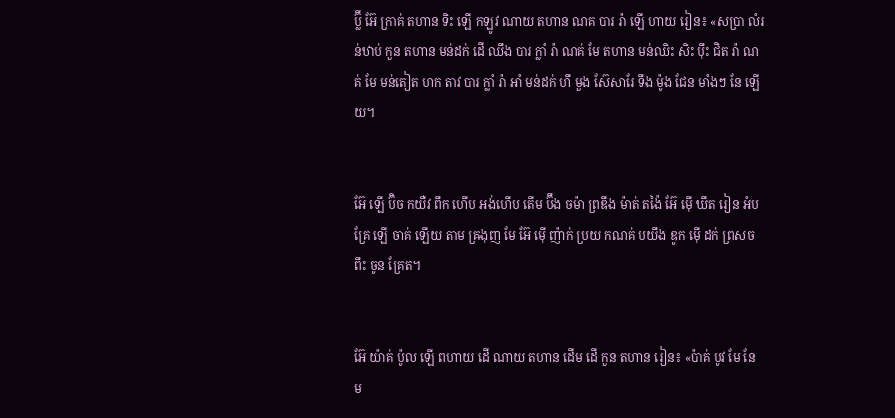ប៊្លី អ៊ែ ក្រាគ់ តហាន ទិះ ឡើ កឡូវ ណាយ តហាន ណគ បារ រ៉ា ឡើ ហាយ រៀន៖ «សប្រា លំរន់ឋាប់ កួន តហាន មន់ដក់ ដើ ឈឹង បារ ក្លាំ រ៉ា ណគ់ មែ តហាន មន់ឈិះ សិះ ប៉ឹះ ជិត រ៉ា ណគ់ មែ មន់តៀត ហក តាវ បារ ក្លាំ រ៉ា អាំ មន់ដក់ ហឹ មួង ស៊ែសារែ ទឹង ម៉ូង ជែន មាំងៗ នែ ឡើយ។


អ៊ែ ឡើ ប៊ិច កយឺវ ពឹក ហើប អង់ហើប តើម ប៊ឹង ចម៉ា ព្រឌឹង ម៉ាត់ តង៉ៃ អ៊ែ ម៉ើ ឃឹត រៀន អំប គ្រែ ឡើ ចាគ់ ឡើយ តាម ឝ្រងុញ មែ អ៊ែ ម៉ើ ញ៉ាក់ ប្រយ កណគ់ បយឹង ឌូក ម៉ើ ដក់ ព្រសច ពឹះ ចូន គ្រែត។


អ៊ែ យ៉ាគ់ ប៉ូល ឡើ ពហាយ ដើ ណាយ តហាន ដើម ដើ កួន តហាន រៀន៖ «ប៉ាគ់ បូវ មែ នែ ម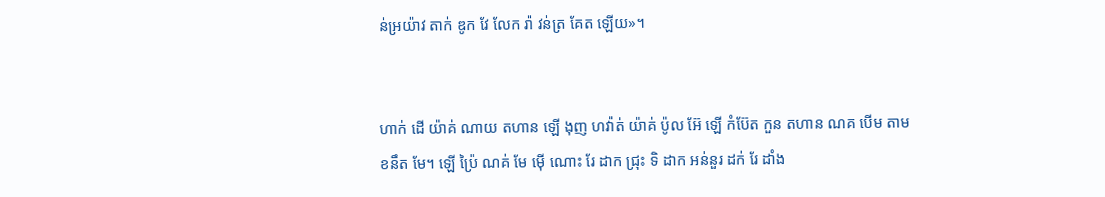ន់អ្រយ៉ាវ តាក់ ឌូក វែ លែក រ៉ា វន់ត្រ គែត ឡើយ»។


ហាក់ ដើ យ៉ាគ់ ណាយ តហាន ឡើ ងុញ ហវ៉ាត់ យ៉ាគ់ ប៉ូល អ៊ែ ឡើ កំប៊ែត កួន តហាន ណគ បើម តាម ខនឹត មែ។ ឡើ ប៉្រៃ ណគ់ មែ ម៉ើ ណោះ រែ ដាក ជ្រុះ ទិ ដាក អន់នួរ ដក់ រែ ដាំង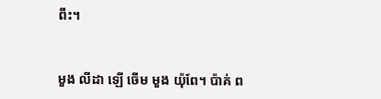ពឹះ។


មួង លីដា ឡើ ចើម មួង យ៉ុពែ។ ប៉ាគ់ ព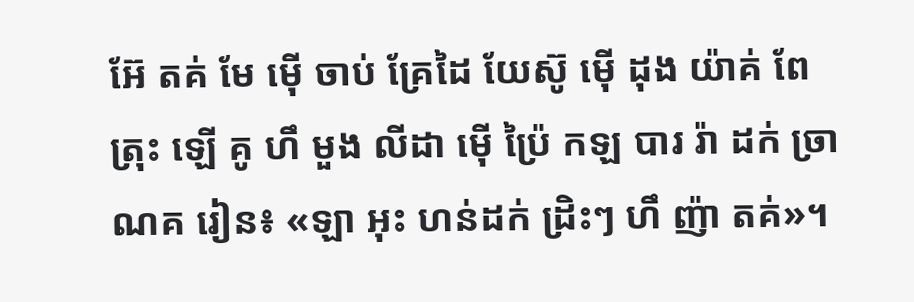អ៊ែ តគ់ មែ ម៉ើ ចាប់ គ្រែដៃ យែស៊ូ ម៉ើ ដុង យ៉ាគ់ ពែត្រុះ ឡើ គូ ហឹ មួង លីដា ម៉ើ ប៉្រៃ កឡ បារ រ៉ា ដក់ ច្រា ណគ រៀន៖ «ឡា អុះ ហន់ដក់ ដ្រិះៗ ហឹ ញ៉ា តគ់»។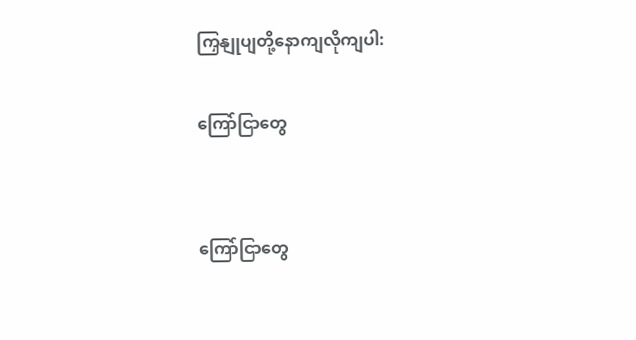ကြှနျုပျတို့နောကျလိုကျပါ:

ကြော်ငြာတွေ


ကြော်ငြာတွေ